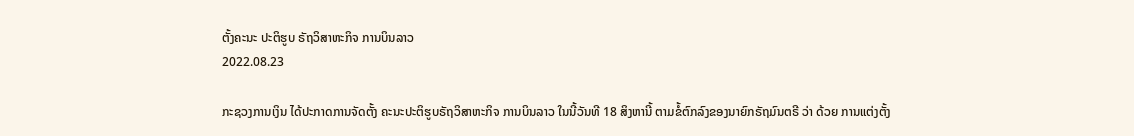ຕັ້ງຄະນະ ປະຕິຮູບ ຣັຖວິສາຫະກິຈ ການບິນລາວ
2022.08.23

ກະຊວງການເງິນ ໄດ້ປະກາດການຈັດຕັ້ງ ຄະນະປະຕິຮູບຣັຖວິສາຫະກິຈ ການບິນລາວ ໃນນີ້ວັນທີ 18 ສິງຫານີ້ ຕາມຂໍ້ຕົກລົງຂອງນາຍົກຣັຖມົນຕຣີ ວ່າ ດ້ວຍ ການແຕ່ງຕັ້ງ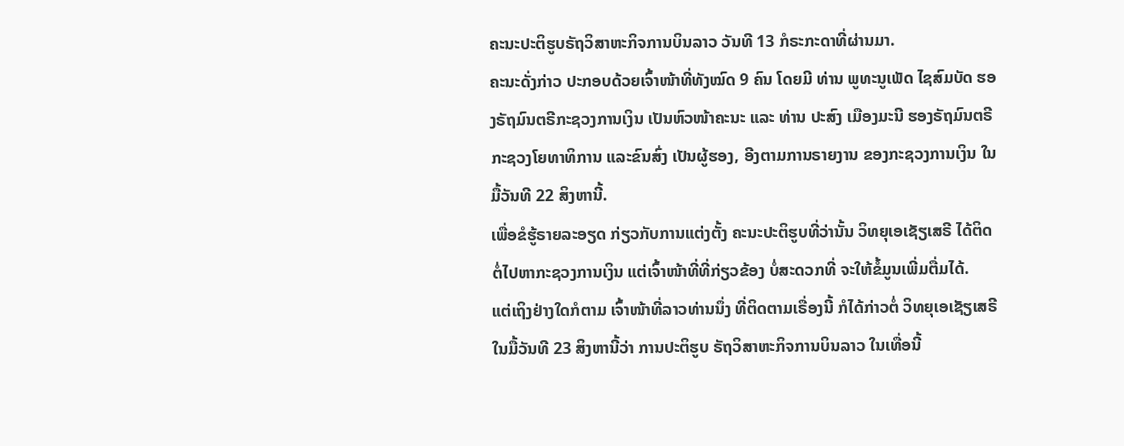ຄະນະປະຕິຮູບຣັຖວິສາຫະກິຈການບິນລາວ ວັນທີ 13 ກໍຣະກະດາທີ່ຜ່ານມາ.
ຄະນະດັ່ງກ່າວ ປະກອບດ້ວຍເຈົ້າໜ້າທີ່ທັງໝົດ 9 ຄົນ ໂດຍມີ ທ່ານ ພູທະນູເພັດ ໄຊສົມບັດ ຮອງຣັຖມົນຕຣີກະຊວງການເງິນ ເປັນຫົວໜ້າຄະນະ ແລະ ທ່ານ ປະສົງ ເມືອງມະນີ ຮອງຣັຖມົນຕຣີ ກະຊວງໂຍທາທິການ ແລະຂົນສົ່ງ ເປັນຜູ້ຮອງ, ອີງຕາມການຣາຍງານ ຂອງກະຊວງການເງິນ ໃນມື້ວັນທີ 22 ສິງຫານີ້.
ເພື່ອຂໍຮູ້ຣາຍລະອຽດ ກ່ຽວກັບການແຕ່ງຕັ້ງ ຄະນະປະຕິຮູບທີ່ວ່ານັ້ນ ວິທຍຸເອເຊັຽເສຣີ ໄດ້ຕິດຕໍ່ໄປຫາກະຊວງການເງິນ ແຕ່ເຈົ້າໜ້າທີ່ທີ່ກ່ຽວຂ້ອງ ບໍ່ສະດວກທີ່ ຈະໃຫ້ຂໍ້ມູນເພີ່ມຕື່ມໄດ້.
ແຕ່ເຖິງຢ່າງໃດກໍຕາມ ເຈົ້າໜ້າທີ່ລາວທ່ານນຶ່ງ ທີ່ຕິດຕາມເຣື່ອງນີ້ ກໍໄດ້ກ່າວຕໍ່ ວິທຍຸເອເຊັຽເສຣີ ໃນມື້ວັນທີ 23 ສິງຫານີ້ວ່າ ການປະຕິຮູບ ຣັຖວິສາຫະກິຈການບິນລາວ ໃນເທື່ອນີ້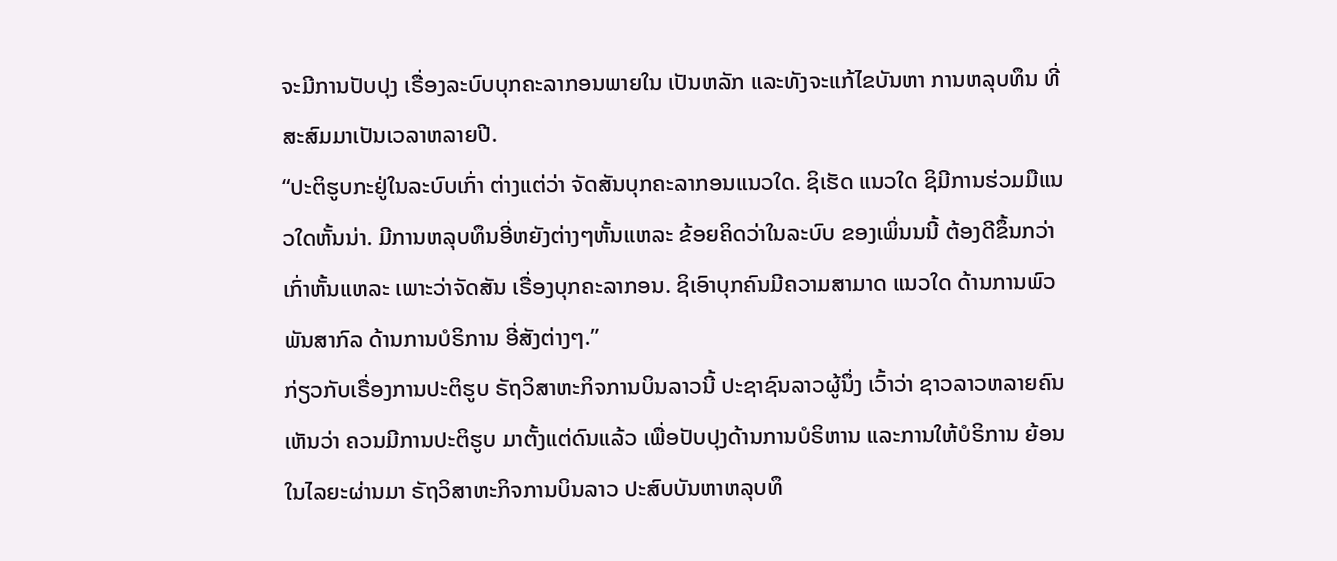ຈະມີການປັບປຸງ ເຣື່ອງລະບົບບຸກຄະລາກອນພາຍໃນ ເປັນຫລັກ ແລະທັງຈະແກ້ໄຂບັນຫາ ການຫລຸບທຶນ ທີ່ສະສົມມາເປັນເວລາຫລາຍປີ.
“ປະຕິຮູບກະຢູ່ໃນລະບົບເກົ່າ ຕ່າງແຕ່ວ່າ ຈັດສັນບຸກຄະລາກອນແນວໃດ. ຊິເຮັດ ແນວໃດ ຊິມີການຮ່ວມມືແນວໃດຫັ້ນນ່າ. ມີການຫລຸບທຶນອີ່ຫຍັງຕ່າງໆຫັ້ນແຫລະ ຂ້ອຍຄິດວ່າໃນລະບົບ ຂອງເພິ່ນນນີ້ ຕ້ອງດີຂຶ້ນກວ່າເກົ່າຫັ້ນແຫລະ ເພາະວ່າຈັດສັນ ເຣື່ອງບຸກຄະລາກອນ. ຊິເອົາບຸກຄົນມີຄວາມສາມາດ ແນວໃດ ດ້ານການພົວພັນສາກົລ ດ້ານການບໍຣິການ ອີ່ສັງຕ່າງໆ.”
ກ່ຽວກັບເຣື່ອງການປະຕິຮູບ ຣັຖວິສາຫະກິຈການບິນລາວນີ້ ປະຊາຊົນລາວຜູ້ນຶ່ງ ເວົ້າວ່າ ຊາວລາວຫລາຍຄົນເຫັນວ່າ ຄວນມີການປະຕິຮູບ ມາຕັ້ງແຕ່ດົນແລ້ວ ເພື່ອປັບປຸງດ້ານການບໍຣິຫານ ແລະການໃຫ້ບໍຣິການ ຍ້ອນ ໃນໄລຍະຜ່ານມາ ຣັຖວິສາຫະກິຈການບິນລາວ ປະສົບບັນຫາຫລຸບທຶ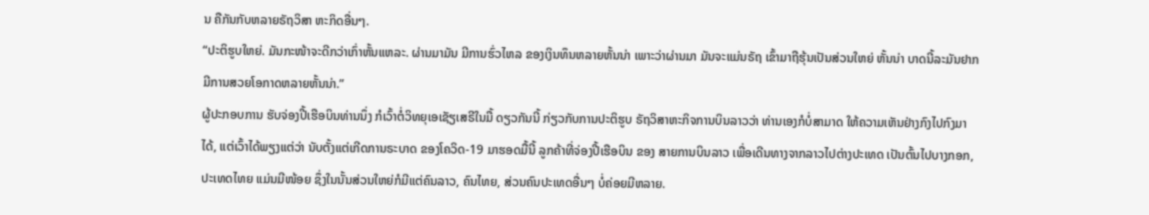ນ ຄືກັນກັບຫລາຍຣັຖວິສາ ຫະກິດອື່ນໆ.
“ປະຕິຮູບໃຫຍ່. ມັນກະໜ້າຈະດີກວ່າເກົ່າຫັ້ນແຫລະ. ຜ່ານມາມັນ ມີການຮົ່ວໄຫລ ຂອງເງິນທຶນຫລາຍຫັ້ນນ່າ ເພາະວ່າຜ່ານມາ ມັນຈະແມ່ນຣັຖ ເຂົ້າມາຖືຮຸ້ນເປັນສ່ວນໃຫຍ່ ຫັ້ນນ່າ ບາດນີ້ລະມັນຢາກມີການສວຍໂອກາດຫລາຍຫັ້ນນ່າ.”
ຜູ້ປະກອບການ ຮັບຈ່ອງປີ້ເຮືອບິນທ່ານນຶ່ງ ກໍເວົ້າຕໍ່ວິທຍຸເອເຊັຽເສຣີໃນມື້ ດຽວກັນນີ້ ກ່ຽວກັບການປະຕິຮູບ ຣັຖວິສາຫະກິຈການບິນລາວວ່າ ທ່ານເອງກໍບໍ່ສາມາດ ໃຫ້ຄວາມເຫັນຢ່າງກົງໄປກົງມາໄດ້, ແຕ່ເວົ້າໄດ້ພຽງແຕ່ວ່າ ນັບຕັ້ງແຕ່ເກີດການຣະບາດ ຂອງໂຄວິດ-19 ມາຮອດມື້ນີ້ ລູກຄ້າທີ່ຈ່ອງປີ້ເຮືອບິນ ຂອງ ສາຍການບິນລາວ ເພື່ອເດີນທາງຈາກລາວໄປຕ່າງປະເທດ ເປັນຕົ້ນໄປບາງກອກ, ປະເທດໄທຍ ແມ່ນມີໜ້ອຍ ຊຶ່ງໃນນັ້ນສ່ວນໃຫຍ່ກໍມີແຕ່ຄົນລາວ, ຄົນໄທຍ, ສ່ວນຄົນປະເທດອື່ນໆ ບໍ່ຄ່ອຍມີຫລາຍ.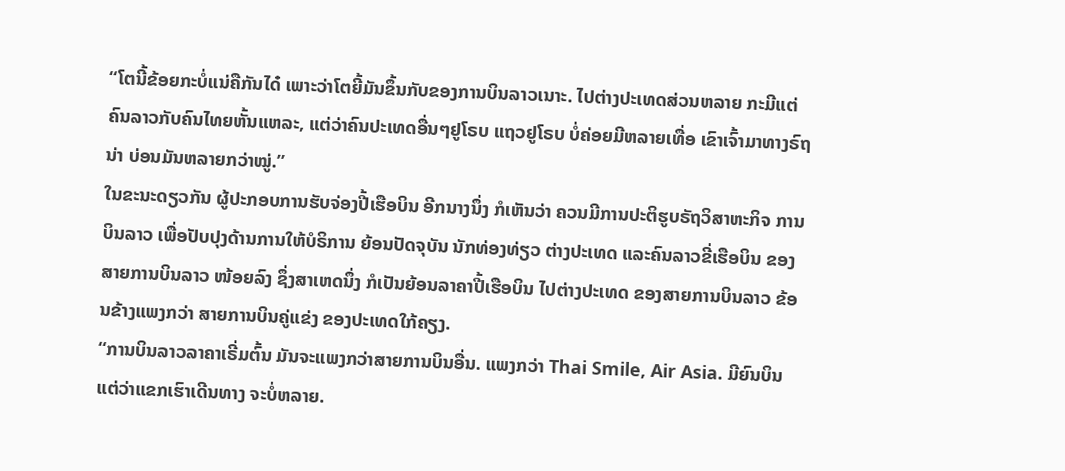“ໂຕນີ້ຂ້ອຍກະບໍ່ແນ່ຄືກັນໄດ໋ ເພາະວ່າໂຕຍີ້ມັນຂຶ້ນກັບຂອງການບິນລາວເນາະ. ໄປຕ່າງປະເທດສ່ວນຫລາຍ ກະມີແຕ່ຄົນລາວກັບຄົນໄທຍຫັ້ນແຫລະ, ແຕ່ວ່າຄົນປະເທດອື່ນໆຢູໂຣບ ແຖວຢູໂຣບ ບໍ່ຄ່ອຍມີຫລາຍເທື່ອ ເຂົາເຈົ້າມາທາງຣົຖນ່າ ບ່ອນມັນຫລາຍກວ່າໝູ່.”
ໃນຂະນະດຽວກັນ ຜູ້ປະກອບການຮັບຈ່ອງປີ້ເຮືອບິນ ອີກນາງນຶ່ງ ກໍເຫັນວ່າ ຄວນມີການປະຕິຮູບຣັຖວິສາຫະກິຈ ການບິນລາວ ເພື່ອປັບປຸງດ້ານການໃຫ້ບໍຣິການ ຍ້ອນປັດຈຸບັນ ນັກທ່ອງທ່ຽວ ຕ່າງປະເທດ ແລະຄົນລາວຂີ່ເຮືອບິນ ຂອງສາຍການບິນລາວ ໜ້ອຍລົງ ຊຶ່ງສາເຫດນຶ່ງ ກໍເປັນຍ້ອນລາຄາປີ້ເຮືອບິນ ໄປຕ່າງປະເທດ ຂອງສາຍການບິນລາວ ຂ້ອນຂ້າງແພງກວ່າ ສາຍການບິນຄູ່ແຂ່ງ ຂອງປະເທດໃກ້ຄຽງ.
“ການບິນລາວລາຄາເຣີ່ມຕົ້ນ ມັນຈະແພງກວ່າສາຍການບິນອື່ນ. ແພງກວ່າ Thai Smile, Air Asia. ມີຍົນບິນ ແຕ່ວ່າແຂກເຮົາເດີນທາງ ຈະບໍ່ຫລາຍ.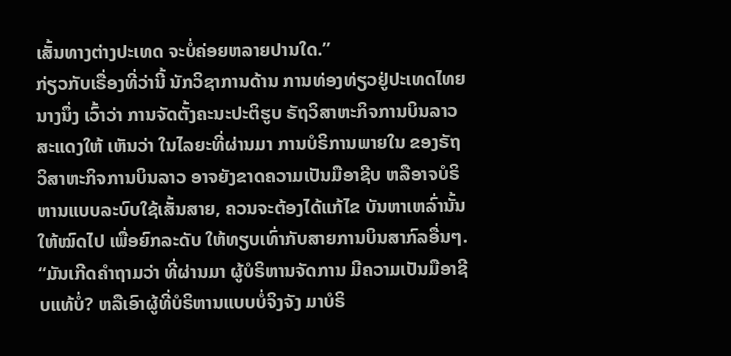ເສັ້ນທາງຕ່າງປະເທດ ຈະບໍ່ຄ່ອຍຫລາຍປານໃດ.”
ກ່ຽວກັບເຣື່ອງທີ່ວ່ານີ້ ນັກວິຊາການດ້ານ ການທ່ອງທ່ຽວຢູ່ປະເທດໄທຍ ນາງນຶ່ງ ເວົ້າວ່າ ການຈັດຕັ້ງຄະນະປະຕິຮູບ ຣັຖວິສາຫະກິຈການບິນລາວ ສະແດງໃຫ້ ເຫັນວ່າ ໃນໄລຍະທີ່ຜ່ານມາ ການບໍຣິການພາຍໃນ ຂອງຣັຖວິສາຫະກິຈການບິນລາວ ອາຈຍັງຂາດຄວາມເປັນມືອາຊີບ ຫລືອາຈບໍຣິຫານແບບລະບົບໃຊ້ເສັ້ນສາຍ, ຄວນຈະຕ້ອງໄດ້ແກ້ໄຂ ບັນຫາເຫລົ່ານັ້ນໃຫ້ໝົດໄປ ເພື່ອຍົກລະດັບ ໃຫ້ທຽບເທົ່າກັບສາຍການບິນສາກົລອື່ນໆ.
“ມັນເກີດຄໍາຖາມວ່າ ທີ່ຜ່ານມາ ຜູ້ບໍຣິຫານຈັດການ ມີຄວາມເປັນມືອາຊີບແທ້ບໍ່? ຫລືເອົາຜູ້ທີ່ບໍຣິຫານແບບບໍ່ຈິງຈັງ ມາບໍຣິ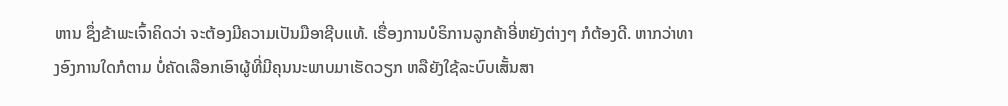ຫານ ຊຶ່ງຂ້າພະເຈົ້າຄິດວ່າ ຈະຕ້ອງມີຄວາມເປັນມືອາຊີບແທ້. ເຣື່ອງການບໍຣິການລູກຄ້າອີ່ຫຍັງຕ່າງໆ ກໍຕ້ອງດີ. ຫາກວ່າທາງອົງການໃດກໍຕາມ ບໍ່ຄັດເລືອກເອົາຜູ້ທີ່ມີຄຸນນະພາບມາເຮັດວຽກ ຫລືຍັງໃຊ້ລະບົບເສັ້ນສາ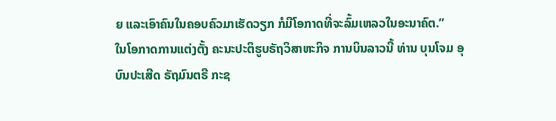ຍ ແລະເອົາຄົນໃນຄອບຄົວມາເຮັດວຽກ ກໍມີໂອກາດທີ່ຈະລົ້ມເຫລວໃນອະນາຄົຕ.”
ໃນໂອກາດການແຕ່ງຕັ້ງ ຄະນະປະຕິຮູບຣັຖວິສາຫະກິຈ ການບິນລາວນີ້ ທ່ານ ບຸນໂຈມ ອຸບົນປະເສີດ ຣັຖມົນຕຣີ ກະຊ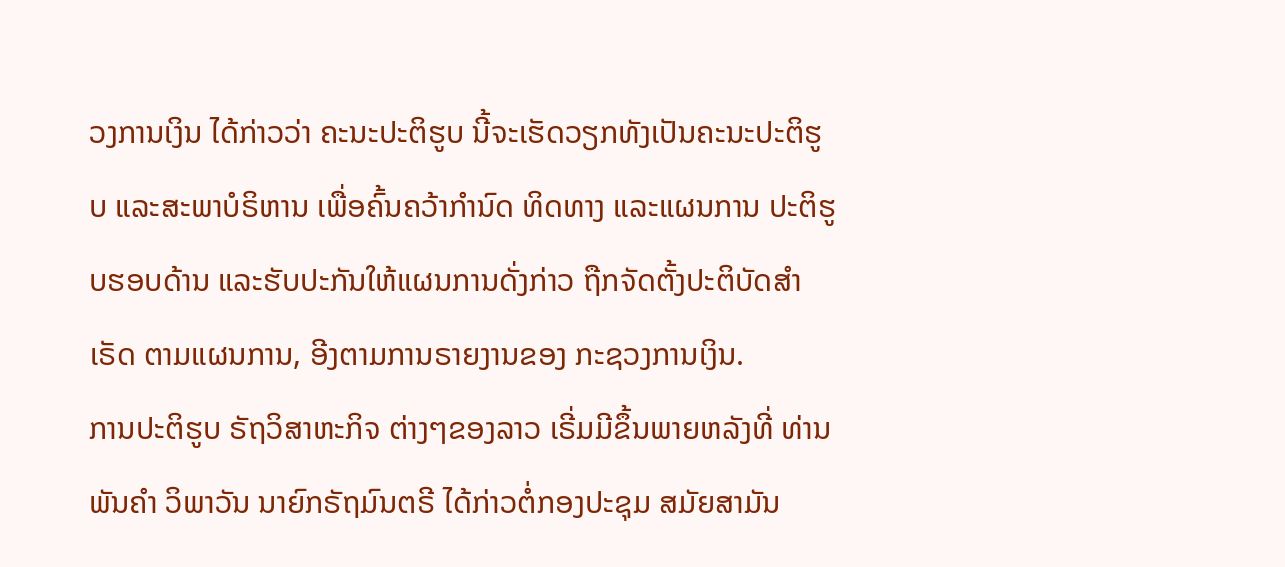ວງການເງິນ ໄດ້ກ່າວວ່າ ຄະນະປະຕິຮູບ ນີ້ຈະເຮັດວຽກທັງເປັນຄະນະປະຕິຮູບ ແລະສະພາບໍຣິຫານ ເພື່ອຄົ້ນຄວ້າກໍານົດ ທິດທາງ ແລະແຜນການ ປະຕິຮູບຮອບດ້ານ ແລະຮັບປະກັນໃຫ້ແຜນການດັ່ງກ່າວ ຖືກຈັດຕັ້ງປະຕິບັດສໍາເຣັດ ຕາມແຜນການ, ອີງຕາມການຣາຍງານຂອງ ກະຊວງການເງິນ.
ການປະຕິຮູບ ຣັຖວິສາຫະກິຈ ຕ່າງໆຂອງລາວ ເຣີ່ມມີຂຶ້ນພາຍຫລັງທີ່ ທ່ານ ພັນຄໍາ ວິພາວັນ ນາຍົກຣັຖມົນຕຣີ ໄດ້ກ່າວຕໍ່ກອງປະຊຸມ ສມັຍສາມັນ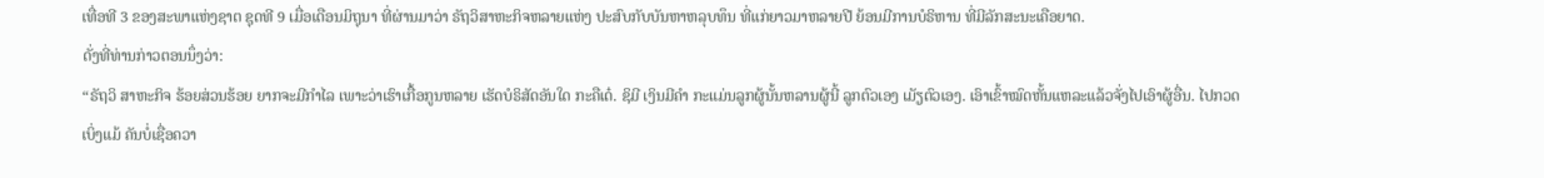ເທື່ອທີ 3 ຂອງສະພາແຫ່ງຊາຕ ຊຸດທີ 9 ເມື່ອເດືອນມິຖຸນາ ທີ່ຜ່ານມາວ່າ ຣັຖວິສາຫະກິຈຫລາຍແຫ່ງ ປະສົບກັບບັນຫາຫລຸບທຶນ ທີ່ແກ່ຍາວມາຫລາຍປີ ຍ້ອນມີການບໍຣິຫານ ທີ່ມີລັກສະນະເຄືອຍາດ.
ດັ່ງທີ່ທ່ານກ່າວຕອນນຶ່ງວ່າ:
“ຣັຖວິ ສາຫະກິຈ ຮ້ອຍສ່ວນຮ້ອຍ ຍາກຈະມີກໍາໄລ ເພາະວ່າເຮົາເກື້ອກູນຫລາຍ ເຮັດບໍຣິສັດອັນໃດ ກະຄືເດ໋. ຊິມີ ເງິນມີຄໍາ ກະແມ່ນລູກຜູ້ນັ້ນຫລານຜູ້ນີ້ ລູກຕົວເອງ ເມັຽຕົວເອງ. ເອົາເຂົ້າໝົດຫັ້ນແຫລະແລ້ວຈັ່ງໄປເອົາຜູ້ອື່ນ. ໄປກວດເບິ່ງແມ້ ຄັນບໍ່ເຊື່ອຄວາ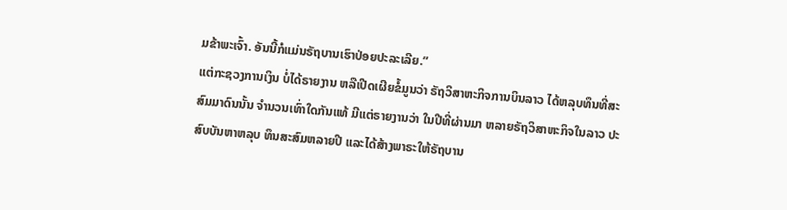ມຂ້າພະເຈົ້າ. ອັນນີ້ກໍແມ່ນຣັຖບານເຮົາປ່ອຍປະລະເລີຍ.”
ແຕ່ກະຊວງການເງິນ ບໍ່ໄດ້ຣາຍງານ ຫລືເປີດເຜີຍຂໍ້ມູນວ່າ ຣັຖວິສາຫະກິຈການບິນລາວ ໄດ້ຫລຸບທຶນທີ່ສະສົມມາດົນນັ້ນ ຈໍານວນເທົ່າໃດກັນແທ້ ມີແຕ່ຣາຍງານວ່າ ໃນປີທີ່ຜ່ານມາ ຫລາຍຣັຖວິສາຫະກິຈໃນລາວ ປະສົບບັນຫາຫລຸບ ທຶນສະສົມຫລາຍປີ ແລະໄດ້ສ້າງພາຣະໃຫ້ຣັຖບານ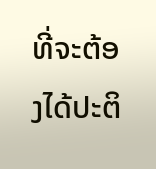ທີ່ຈະຕ້ອງໄດ້ປະຕິ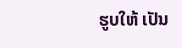ຮູບໃຫ້ ເປັນ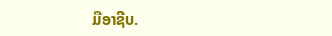ມືອາຊີບ.